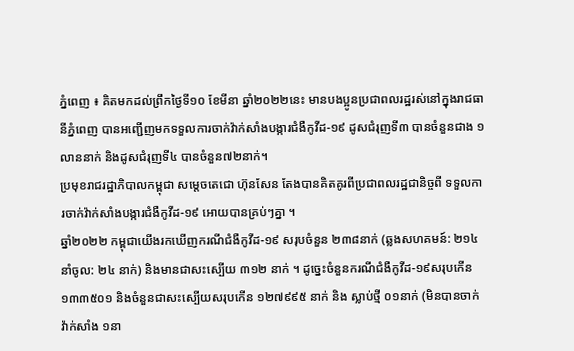ភ្នំពេញ ៖ គិតមកដល់ព្រឹកថ្ងៃទី១០ ខែមីនា ឆ្នាំ២០២២នេះ មានបងប្អូនប្រជាពលរដ្ឋរស់នៅក្នុងរាជធានីភ្នំពេញ បានអញ្ជើញមកទទួលការចាក់វ៉ាក់សាំងបង្ការជំងឺកូវីដ-១៩ ដូសជំរុញទី៣ បានចំនួនជាង ១លាននាក់ និងដូសជំរុញទី៤ បានចំនួន៧២នាក់។
ប្រមុខរាជរដ្ឋាភិបាលកម្ពុជា សម្តេចតេជោ ហ៊ុនសែន តែងបានគិតគូរពីប្រជាពលរដ្ឋជានិច្ចពី ទទួលការចាក់វ៉ាក់សាំងបង្ការជំងឺកូវីដ-១៩ អោយបានគ្រប់ៗគ្នា ។
ឆ្នាំ២០២២ កម្ពុជាយេីងរកឃេីញករណីជំងឺកូវីដ-១៩ សរុបចំនួន ២៣៨នាក់ (ឆ្លងសហគមន៍: ២១៤ នាំចូល: ២៤ នាក់) និងមានជាសះស្បេីយ ៣១២ នាក់ ។ ដូច្នេះចំនួនករណីជំងឺកូវីដ-១៩សរុបកេីន ១៣៣៥០១ និងចំនួនជាសះស្បេីយសរុបកេីន ១២៧៩៩៥ នាក់ និង ស្លាប់ថ្មី ០១នាក់ (មិនបានចាក់វ៉ាក់សាំង ១នា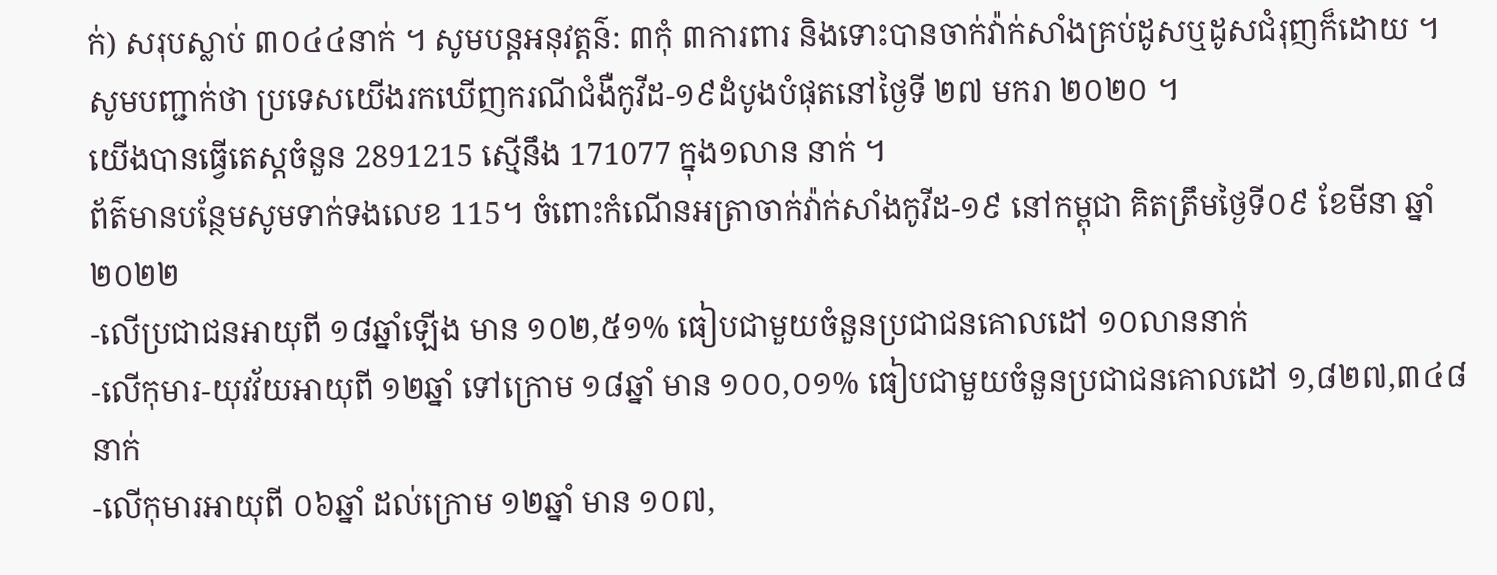ក់) សរុបស្លាប់ ៣០៤៤នាក់ ។ សូមបន្តអនុវត្តន៌: ៣កុំ ៣ការពារ និងទោះបានចាក់វ៉ាក់សាំងគ្រប់ដូសឬដូសជំរុញក៏ដោយ ។
សូមបញ្ជាក់ថា ប្រទេសយេីងរកឃេីញករណីជំងឺកូវីដ-១៩ដំបូងបំផុតនៅថ្ងៃទី ២៧ មករា ២០២០ ។
យេីងបានធ្វេីតេស្តចំនួន 2891215 ស្មេីនឹង 171077 ក្នុង១លាន នាក់ ។
ព័ត៌មានបន្ថែមសូមទាក់ទងលេខ 115។ ចំពោះកំណេីនអត្រាចាក់វ៉ាក់សាំងកូវីដ-១៩ នៅកម្ពុជា គិតត្រឹមថ្ងៃទី០៩ ខែមីនា ឆ្នាំ២០២២
-លើប្រជាជនអាយុពី ១៨ឆ្នាំឡើង មាន ១០២,៥១% ធៀបជាមួយចំនួនប្រជាជនគោលដៅ ១០លាននាក់
-លើកុមារ-យុវវ័យអាយុពី ១២ឆ្នាំ ទៅក្រោម ១៨ឆ្នាំ មាន ១០០,០១% ធៀបជាមួយចំនួនប្រជាជនគោលដៅ ១,៨២៧,៣៤៨ នាក់
-លើកុមារអាយុពី ០៦ឆ្នាំ ដល់ក្រោម ១២ឆ្នាំ មាន ១០៧,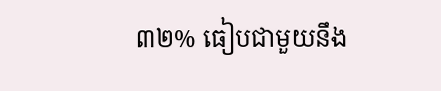៣២% ធៀបជាមួយនឹង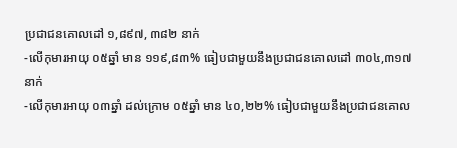ប្រជាជនគោលដៅ ១,៨៩៧, ៣៨២ នាក់
-លើកុមារអាយុ ០៥ឆ្នាំ មាន ១១៩,៨៣% ធៀបជាមួយនឹងប្រជាជនគោលដៅ ៣០៤,៣១៧ នាក់
-លើកុមារអាយុ ០៣ឆ្នាំ ដល់ក្រោម ០៥ឆ្នាំ មាន ៤០,២២% ធៀបជាមួយនឹងប្រជាជនគោល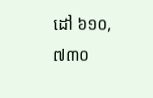ដៅ ៦១០,៧៣០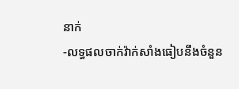នាក់
-លទ្ធផលចាក់វ៉ាក់សាំងធៀបនឹងចំនួន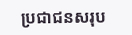ប្រជាជនសរុប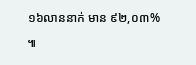១៦លាននាក់ មាន ៩២,០៣% ៕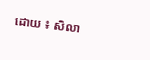ដោយ ៖ សិលា